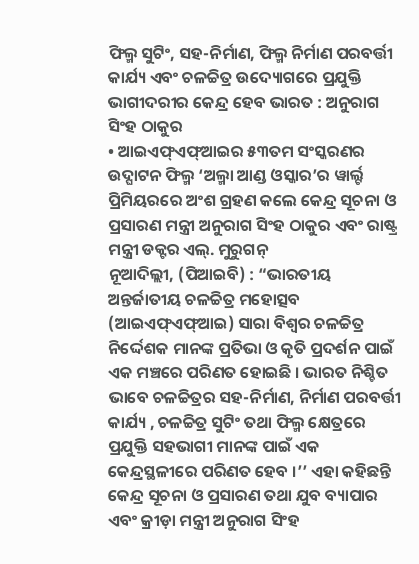ଫିଲ୍ମ ସୁଟିଂ, ସହ-ନିର୍ମାଣ, ଫିଲ୍ମ ନିର୍ମାଣ ପରବର୍ତ୍ତୀ କାର୍ଯ୍ୟ ଏବଂ ଚଳଚ୍ଚିତ୍ର ଉଦ୍ୟୋଗରେ ପ୍ରଯୁକ୍ତି ଭାଗୀଦରୀର କେନ୍ଦ୍ର ହେବ ଭାରତ : ଅନୁରାଗ ସିଂହ ଠାକୁର
• ଆଇଏଫ୍ଏଫ୍ଆଇର ୫୩ତମ ସଂସ୍କରଣର ଉଦ୍ଘାଟନ ଫିଲ୍ମ ‘ଅଲ୍ମା ଆଣ୍ଡ ଓସ୍କାର’ର ୱାର୍ଲ୍ଟ ପ୍ରିମିୟରରେ ଅଂଶ ଗ୍ରହଣ କଲେ କେନ୍ଦ୍ର ସୂଚନା ଓ ପ୍ରସାରଣ ମନ୍ତ୍ରୀ ଅନୁରାଗ ସିଂହ ଠାକୁର ଏବଂ ରାଷ୍ଟ୍ର ମନ୍ତ୍ରୀ ଡକ୍ଟର ଏଲ୍. ମୁରୁଗନ୍
ନୂଆଦିଲ୍ଲୀ, (ପିଆଇବି) : “ଭାରତୀୟ ଅନ୍ତର୍ଜାତୀୟ ଚଳଚ୍ଚିତ୍ର ମହୋତ୍ସବ (ଆଇଏଫ୍ଏଫ୍ଆଇ) ସାରା ବିଶ୍ୱର ଚଳଚ୍ଚିତ୍ର ନିର୍ଦ୍ଦେଶକ ମାନଙ୍କ ପ୍ରତିଭା ଓ କୃତି ପ୍ରଦର୍ଶନ ପାଇଁ ଏକ ମଞ୍ଚରେ ପରିଣତ ହୋଇଛି । ଭାରତ ନିଶ୍ଚିତ ଭାବେ ଚଳଚ୍ଚିତ୍ରର ସହ-ନିର୍ମାଣ, ନିର୍ମାଣ ପରବର୍ତ୍ତୀ କାର୍ଯ୍ୟ , ଚଳଚ୍ଚିତ୍ର ସୁଟିଂ ତଥା ଫିଲ୍ମ କ୍ଷେତ୍ରରେ ପ୍ରଯୁକ୍ତି ସହଭାଗୀ ମାନଙ୍କ ପାଇଁ ଏକ କେନ୍ଦ୍ରସ୍ଥଳୀରେ ପରିଣତ ହେବ ।’’ ଏହା କହିଛନ୍ତି କେନ୍ଦ୍ର ସୂଚନା ଓ ପ୍ରସାରଣ ତଥା ଯୁବ ବ୍ୟାପାର ଏବଂ କ୍ରୀଡ଼ା ମନ୍ତ୍ରୀ ଅନୁରାଗ ସିଂହ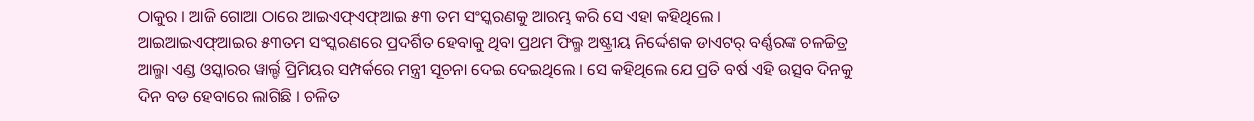ଠାକୁର । ଆଜି ଗୋଆ ଠାରେ ଆଇଏଫ୍ଏଫ୍ଆଇ ୫୩ ତମ ସଂସ୍କରଣକୁ ଆରମ୍ଭ କରି ସେ ଏହା କହିଥିଲେ ।
ଆଇଆଇଏଫ୍ଆଇର ୫୩ତମ ସଂସ୍କରଣରେ ପ୍ରଦର୍ଶିତ ହେବାକୁ ଥିବା ପ୍ରଥମ ଫିଲ୍ମ ଅଷ୍ଟ୍ରୀୟ ନିର୍ଦ୍ଦେଶକ ଡାଏଟର୍ ବର୍ଣ୍ଣରଙ୍କ ଚଳଚ୍ଚିତ୍ର ଆଲ୍ମା ଏଣ୍ଡ ଓସ୍କାରର ୱାର୍ଲ୍ଡ ପ୍ରିମିୟର ସମ୍ପର୍କରେ ମନ୍ତ୍ରୀ ସୂଚନା ଦେଇ ଦେଇଥିଲେ । ସେ କହିଥିଲେ ଯେ ପ୍ରତି ବର୍ଷ ଏହି ଉତ୍ସବ ଦିନକୁ ଦିନ ବଡ ହେବାରେ ଲାଗିଛି । ଚଳିତ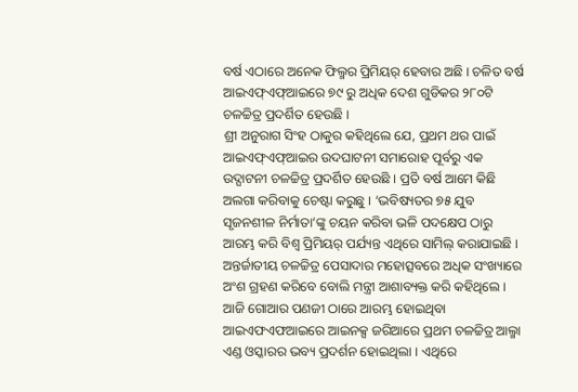ବର୍ଷ ଏଠାରେ ଅନେକ ଫିଲ୍ମର ପ୍ରିମିୟର୍ ହେବାର ଅଛି । ଚଳିତ ବର୍ଷ ଆଇଏଫ୍ଏଫ୍ଆଇରେ ୭୯ ରୁ ଅଧିକ ଦେଶ ଗୁଡିକର ୨୮୦ଟି ଚଳଚ୍ଚିତ୍ର ପ୍ରଦର୍ଶିତ ହେଉଛି ।
ଶ୍ରୀ ଅନୁରାଗ ସିଂହ ଠାକୁର କହିଥିଲେ ଯେ, ପ୍ରଥମ ଥର ପାଇଁ ଆଇଏଫ୍ଏଫ୍ଆଇର ଉଦଘାଟନୀ ସମାରୋହ ପୂର୍ବରୁ ଏକ ଉଦ୍ଘାଟନୀ ଚଳଚ୍ଚିତ୍ର ପ୍ରଦର୍ଶିତ ହେଉଛି । ପ୍ରତି ବର୍ଷ ଆମେ କିଛି ଅଲଗା କରିବାକୁ ଚେଷ୍ଟା କରୁଛୁ । ‘ଭବିଷ୍ୟତର ୭୫ ଯୁବ ସୃଜନଶୀଳ ନିର୍ମାତା’ଙ୍କୁ ଚୟନ କରିବା ଭଳି ପଦକ୍ଷେପ ଠାରୁ ଆରମ୍ଭ କରି ବିଶ୍ୱ ପ୍ରିମିୟର୍ ପର୍ଯ୍ୟନ୍ତ ଏଥିରେ ସାମିଲ୍ କରାଯାଇଛି । ଅନ୍ତର୍ଜାତୀୟ ଚଳଚ୍ଚିତ୍ର ପେସାଦାର ମହୋତ୍ସବରେ ଅଧିକ ସଂଖ୍ୟାରେ ଅଂଶ ଗ୍ରହଣ କରିବେ ବୋଲି ମନ୍ତ୍ରୀ ଆଶାବ୍ୟକ୍ତ କରି କହିଥିଲେ ।
ଆଜି ଗୋଆର ପଣଜୀ ଠାରେ ଆରମ୍ଭ ହୋଇଥିବା ଆଇଏଫଏଫଆଇରେ ଆଇନକ୍ସ ଜରିଆରେ ପ୍ରଥମ ଚଳଚ୍ଚିତ୍ର ଆଲ୍ମା ଏଣ୍ଡ ଓସ୍କାରର ଭବ୍ୟ ପ୍ରଦର୍ଶନ ହୋଇଥିଲା । ଏଥିରେ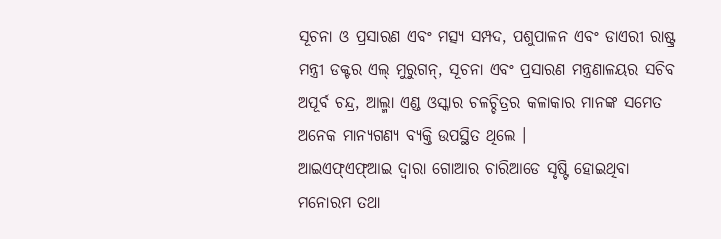ସୂଚନା ଓ ପ୍ରସାରଣ ଏବଂ ମତ୍ସ୍ୟ ସମ୍ପଦ, ପଶୁପାଳନ ଏବଂ ଡାଏରୀ ରାଷ୍ଟ୍ର ମନ୍ତ୍ରୀ ଡକ୍ଟର ଏଲ୍ ମୁରୁଗନ୍, ସୂଚନା ଏବଂ ପ୍ରସାରଣ ମନ୍ତ୍ରଣାଳୟର ସଚିବ ଅପୂର୍ବ ଚନ୍ଦ୍ର, ଆଲ୍ମା ଏଣ୍ଡ ଓସ୍କାର ଚଳଚ୍ଚିତ୍ରର କଳାକାର ମାନଙ୍କ ସମେତ ଅନେକ ମାନ୍ୟଗଣ୍ୟ ବ୍ୟକ୍ତି ଉପସ୍ଥିତ ଥିଲେ ।
ଆଇଏଫ୍ଏଫ୍ଆଇ ଦ୍ୱାରା ଗୋଆର ଚାରିଆଡେ ସୃଷ୍ଟି ହୋଇଥିବା ମନୋରମ ତଥା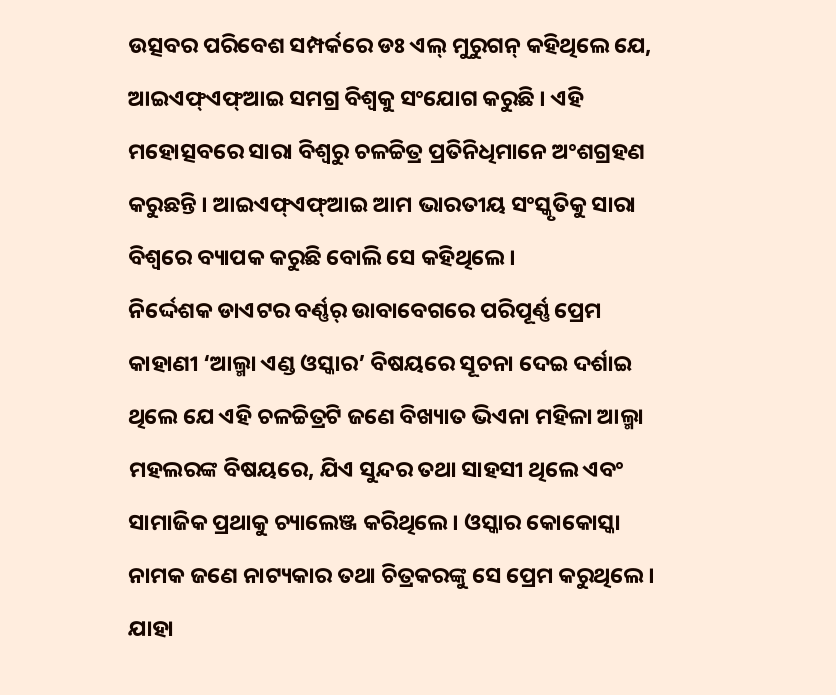ଉତ୍ସବର ପରିବେଶ ସମ୍ପର୍କରେ ଡଃ ଏଲ୍ ମୁରୁଗନ୍ କହିଥିଲେ ଯେ, ଆଇଏଫ୍ଏଫ୍ଆଇ ସମଗ୍ର ବିଶ୍ୱକୁ ସଂଯୋଗ କରୁଛି । ଏହି ମହୋତ୍ସବରେ ସାରା ବିଶ୍ୱରୁ ଚଳଚ୍ଚିତ୍ର ପ୍ରତିନିଧିମାନେ ଅଂଶଗ୍ରହଣ କରୁଛନ୍ତି । ଆଇଏଫ୍ଏଫ୍ଆଇ ଆମ ଭାରତୀୟ ସଂସ୍କୃତିକୁ ସାରା ବିଶ୍ୱରେ ବ୍ୟାପକ କରୁଛି ବୋଲି ସେ କହିଥିଲେ ।
ନିର୍ଦ୍ଦେଶକ ଡାଏଟର ବର୍ଣ୍ଣର୍ ଉାବାବେଗରେ ପରିପୂର୍ଣ୍ଣ ପ୍ରେମ କାହାଣୀ ‘ଆଲ୍ମା ଏଣ୍ଡ ଓସ୍କାର’ ବିଷୟରେ ସୂଚନା ଦେଇ ଦର୍ଶାଇ ଥିଲେ ଯେ ଏହି ଚଳଚ୍ଚିତ୍ରଟି ଜଣେ ବିଖ୍ୟାତ ଭିଏନା ମହିଳା ଆଲ୍ମା ମହଲରଙ୍କ ବିଷୟରେ, ଯିଏ ସୁନ୍ଦର ତଥା ସାହସୀ ଥିଲେ ଏବଂ ସାମାଜିକ ପ୍ରଥାକୁ ଚ୍ୟାଲେଞ୍ଜ କରିଥିଲେ । ଓସ୍କାର କୋକୋସ୍କା ନାମକ ଜଣେ ନାଟ୍ୟକାର ତଥା ଚିତ୍ରକରଙ୍କୁ ସେ ପ୍ରେମ କରୁଥିଲେ । ଯାହା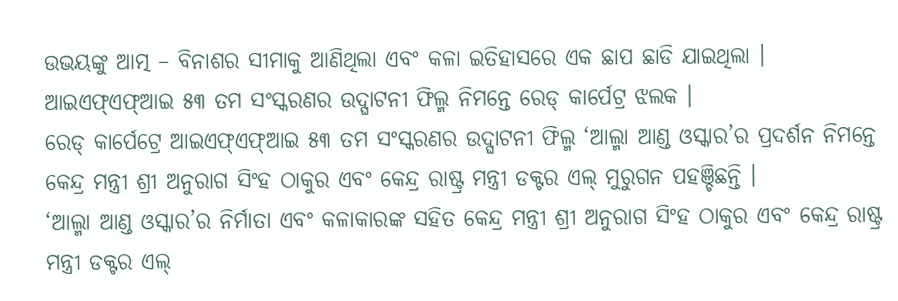ଉଭୟଙ୍କୁ ଆତ୍ମ – ବିନାଶର ସୀମାକୁ ଆଣିଥିଲା ଏବଂ କଳା ଇତିହାସରେ ଏକ ଛାପ ଛାଡି ଯାଇଥିଲା ।
ଆଇଏଫ୍ଏଫ୍ଆଇ ୫୩ ତମ ସଂସ୍କରଣର ଉଦ୍ଘାଟନୀ ଫିଲ୍ମ ନିମନ୍ତେ ରେଡ୍ କାର୍ପେଟ୍ର ଝଲକ ।
ରେଡ୍ କାର୍ପେଟ୍ରେ ଆଇଏଫ୍ଏଫ୍ଆଇ ୫୩ ତମ ସଂସ୍କରଣର ଉଦ୍ଘାଟନୀ ଫିଲ୍ମ ‘ଆଲ୍ମା ଆଣ୍ଡ ଓସ୍କାର’ର ପ୍ରଦର୍ଶନ ନିମନ୍ତେ କେନ୍ଦ୍ର ମନ୍ତ୍ରୀ ଶ୍ରୀ ଅନୁରାଗ ସିଂହ ଠାକୁର ଏବଂ କେନ୍ଦ୍ର ରାଷ୍ଟ୍ର ମନ୍ତ୍ରୀ ଡକ୍ଟର ଏଲ୍ ମୁରୁଗନ ପହଞ୍ଚିଛନ୍ତି ।
‘ଆଲ୍ମା ଆଣ୍ଡ ଓସ୍କାର’ର ନିର୍ମାତା ଏବଂ କଳାକାରଙ୍କ ସହିତ କେନ୍ଦ୍ର ମନ୍ତ୍ରୀ ଶ୍ରୀ ଅନୁରାଗ ସିଂହ ଠାକୁର ଏବଂ କେନ୍ଦ୍ର ରାଷ୍ଟ୍ର ମନ୍ତ୍ରୀ ଡକ୍ଟର ଏଲ୍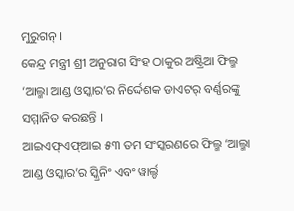ମୁରୁଗନ୍ ।
କେନ୍ଦ୍ର ମନ୍ତ୍ରୀ ଶ୍ରୀ ଅନୁରାଗ ସିଂହ ଠାକୁର ଅଷ୍ଟ୍ରିଆ ଫିଲ୍ମ ‘ଆଲ୍ମା ଆଣ୍ଡ ଓସ୍କାର’ର ନିର୍ଦ୍ଦେଶକ ଡାଏଟର୍ ବର୍ଣ୍ଣରଙ୍କୁ ସମ୍ମାନିତ କରଛନ୍ତି ।
ଆଇଏଫ୍ଏଫ୍ଆଇ ୫୩ ତମ ସଂସ୍କରଣରେ ଫିଲ୍ମ ‘ଆଲ୍ମା ଆଣ୍ଡ ଓସ୍କାର’ର ସ୍କ୍ରିନିଂ ଏବଂ ୱାର୍ଲ୍ଡ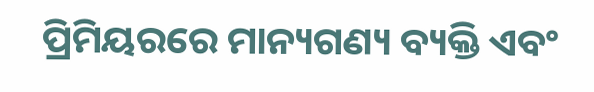ପ୍ରିମିୟରରେ ମାନ୍ୟଗଣ୍ୟ ବ୍ୟକ୍ତି ଏବଂ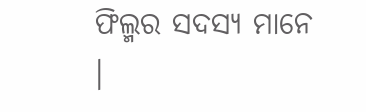ଫିଲ୍ମର ସଦସ୍ୟ ମାନେ ।